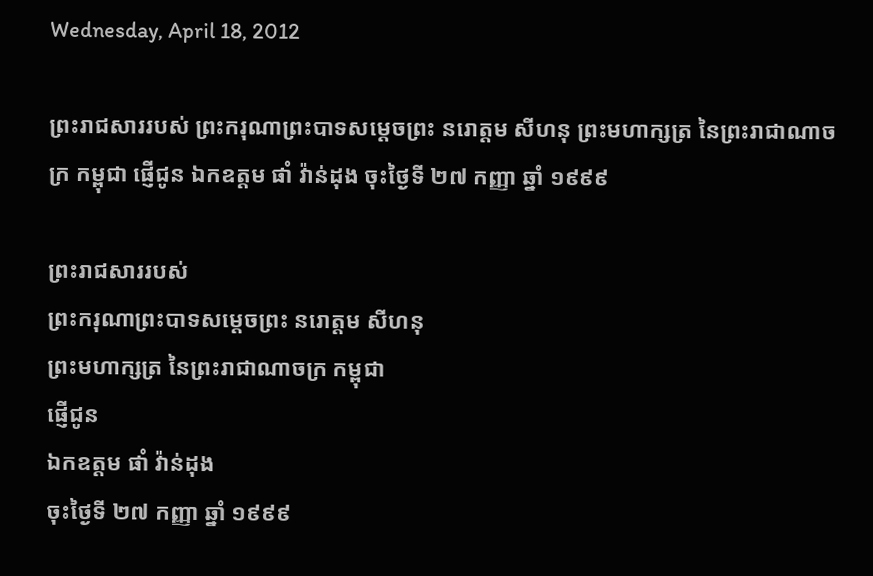Wednesday, April 18, 2012

ព្រះរាជសាររបស់ ព្រះករុណាព្រះបាទសម្ដេចព្រះ នរោត្ដម សីហនុ ព្រះមហាក្សត្រ នៃព្រះរាជាណាចក្រ កម្ពុជា ផ្ញើជូន ឯកឧត្ដម ផាំ វ៉ាន់ដុង ចុះថ្ងៃទី ២៧ កញ្ញា ឆ្នាំ ១៩៩៩

ព្រះរាជសាររបស់
ព្រះករុណាព្រះបាទសម្ដេចព្រះ នរោត្ដម សីហនុ
ព្រះមហាក្សត្រ នៃព្រះរាជាណាចក្រ កម្ពុជា
ផ្ញើជូន
ឯកឧត្ដម ផាំ វ៉ាន់ដុង
ចុះថ្ងៃទី ២៧ កញ្ញា ឆ្នាំ ១៩៩៩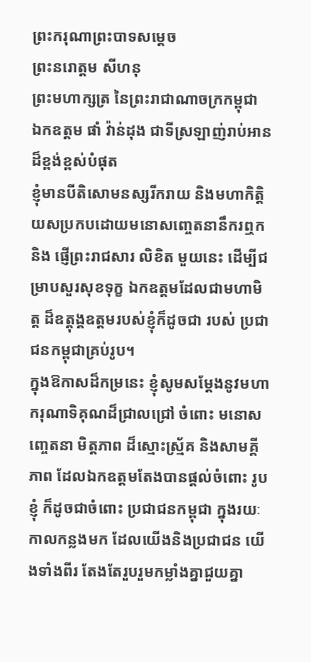ព្រះករុណាព្រះបាទសម្ដេច
ព្រះនរោត្ដម សីហនុ
ព្រះមហាក្សត្រ នៃព្រះរាជាណាចក្រកម្ពុជា
ឯកឧត្ដម ផាំ វ៉ាន់ដុង ជាទីស្រឡាញ់រាប់អានដ៏ខ្ពង់ខ្ពស់បំផុត
ខ្ញុំមានបីតិសោមនស្សរីករាយ និងមហាកិត្ដិយសប្រកបដោយមនោសញ្ចេតនានឹករឮក និង ផ្ញើព្រះរាជសារ លិខិត មួយនេះ ដើម្បីជម្រាបសួរសុខទុក្ខ ឯកឧត្ដមដែលជាមហាមិត្ដ ដ៏ឧត្ដុង្គឧត្ដមរបស់ខ្ញុំក៏ដូចជា របស់ ប្រជាជនកម្ពុជាគ្រប់រូប។
ក្នុងឱកាសដ៏កម្រនេះ ខ្ញុំសូមសម្ដែងនូវមហាករុណាទិគុណដ៏ជ្រាលជ្រៅ ចំពោះ មនោសញ្ចេតនា មិត្ដភាព ដ៏ស្មោះស្ម្រ័គ និងសាមគ្គីភាព ដែលឯកឧត្ដមតែងបានផ្ដល់ចំពោះ រូបខ្ញុំ ក៏ដូចជាចំពោះ ប្រជាជនកម្ពុជា ក្នុងរយៈកាលកន្លងមក ដែលយើងនិងប្រជាជន យើងទាំងពីរ តែងតែរួបរួមកម្លាំងគ្នាជួយគ្នា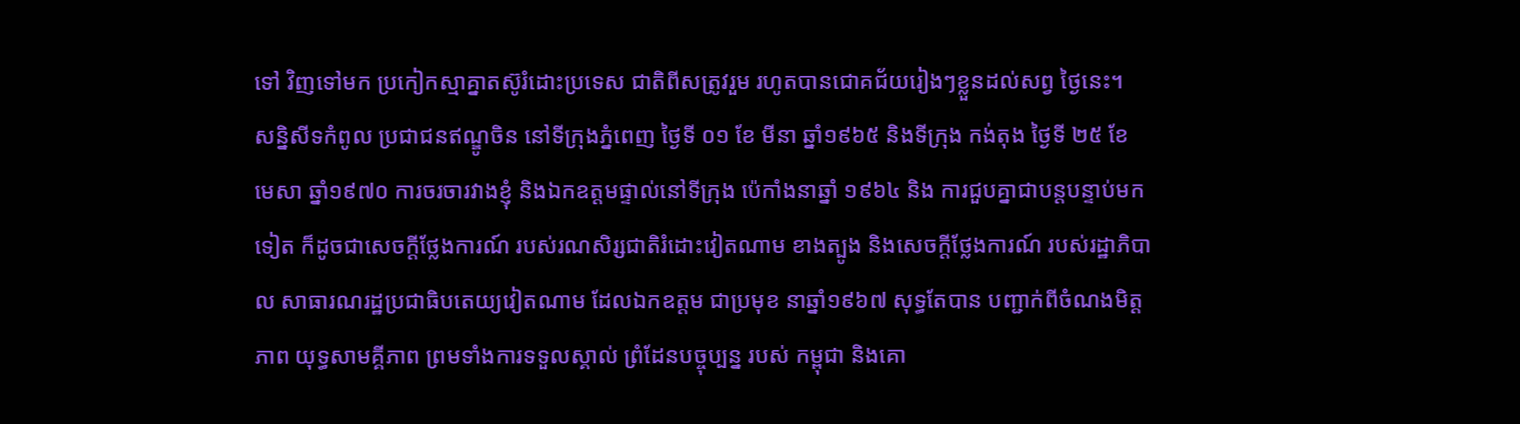ទៅ វិញទៅមក ប្រកៀកស្មាគ្នាតស៊ូរំដោះប្រទេស ជាតិពីសត្រូវរួម រហូតបានជោគជ័យរៀងៗខ្លួនដល់សព្វ ថ្ងៃនេះ។
សន្និសីទកំពូល ប្រជាជនឥណ្ឌូចិន នៅទីក្រុងភ្នំពេញ ថ្ងៃទី ០១ ខែ មីនា ឆ្នាំ១៩៦៥ និងទីក្រុង កង់តុង ថ្ងៃទី ២៥ ខែ មេសា ឆ្នាំ១៩៧០ ការចរចារវាងខ្ញុំ និងឯកឧត្ដមផ្ទាល់នៅទីក្រុង ប៉េកាំងនាឆ្នាំ ១៩៦៤ និង ការជួបគ្នាជាបន្ដបន្ទាប់មកទៀត ក៏ដូចជាសេចក្ដីថ្លែងការណ៍ របស់រណសិរ្សជាតិរំដោះវៀតណាម ខាងត្បូង និងសេចក្ដីថ្លែងការណ៍ របស់រដ្ឋាភិបាល សាធារណរដ្ឋប្រជាធិបតេយ្យវៀតណាម ដែលឯកឧត្ដម ជាប្រមុខ នាឆ្នាំ១៩៦៧ សុទ្ធតែបាន បញ្ជាក់ពីចំណងមិត្ដភាព យុទ្ធសាមគ្គីភាព ព្រមទាំងការទទួលស្គាល់ ព្រំដែនបច្ចុប្បន្ន របស់ កម្ពុជា និងគោ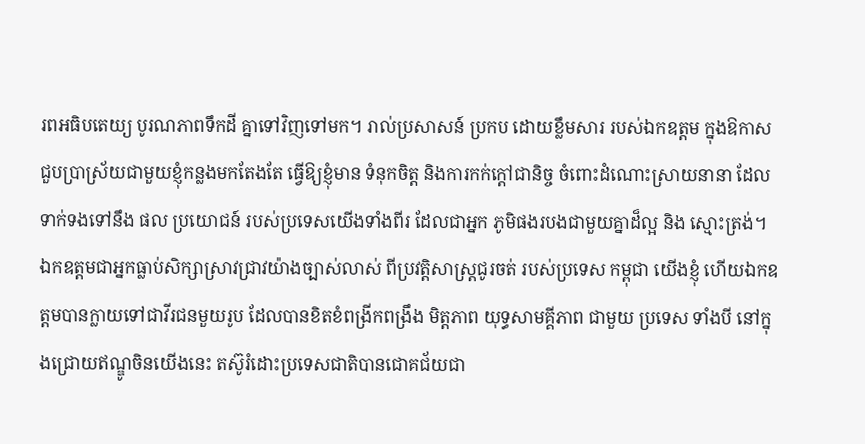រពអធិបតេយ្យ បូរណភាពទឹកដី គ្នាទៅវិញទៅមក។ រាល់ប្រសាសន៍ ប្រកប ដោយខ្លឹមសារ របស់ឯកឧត្ដម ក្នុងឱកាសជួបប្រាស្រ័យជាមួយខ្ញុំកន្លងមកតែងតែ ធ្វើឱ្យខ្ញុំមាន ទំនុកចិត្ដ និងការកក់ក្ដៅជានិច្ច ចំពោះដំណោះស្រាយនានា ដែលទាក់ទងទៅនឹង ផល ប្រយោជន៍ របស់ប្រទេសយើងទាំងពីរ ដែលជាអ្នក ភូមិផងរបងជាមួយគ្នាដ៏ល្អ និង ស្មោះត្រង់។
ឯកឧត្ដមជាអ្នកធ្លាប់សិក្សាស្រាវជ្រាវយ៉ាងច្បាស់លាស់ ពីប្រវត្ដិសាស្ដ្រជូរចត់ របស់ប្រទេស កម្ពុជា យើងខ្ញុំ ហើយឯកឧត្ដមបានក្លាយទៅជាវីរជនមួយរូប ដែលបានខិតខំពង្រីកពង្រឹង មិត្ដភាព យុទ្ធសាមគ្គីភាព ជាមួយ ប្រទេស ទាំងបី នៅក្នុងជ្រោយឥណ្ឌូចិនយើងនេះ តស៊ូរំដោះប្រទេសជាតិបានជោគជ័យជា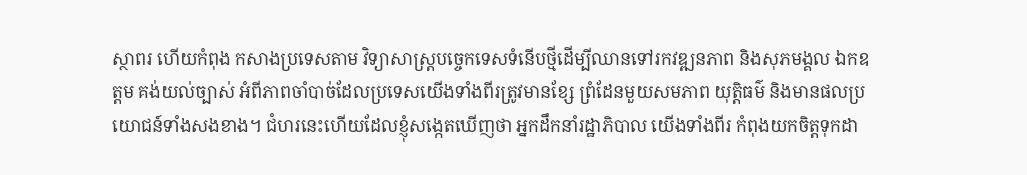ស្ថាពរ ហើយកំពុង កសាងប្រទេសតាម វិទ្យាសាស្ដ្របច្ចេកទេសទំនើបថ្មីដើម្បីឈានទៅរកវឌ្ឍនភាព និងសុភមង្គល ឯកឧត្ដម គង់យល់ច្បាស់ អំពីភាពចាំបាច់ដែលប្រទេសយើងទាំងពីរត្រូវមានខ្សែ ព្រំដែនមួយសមភាព យុត្ដិធម៌ និងមានផលប្រយោជន៍ទាំងសងខាង។ ជំហរនេះហើយដែលខ្ញុំសង្កេតឃើញថា អ្នកដឹកនាំរដ្ឋាភិបាល យើងទាំងពីរ កំពុងយកចិត្ដទុកដា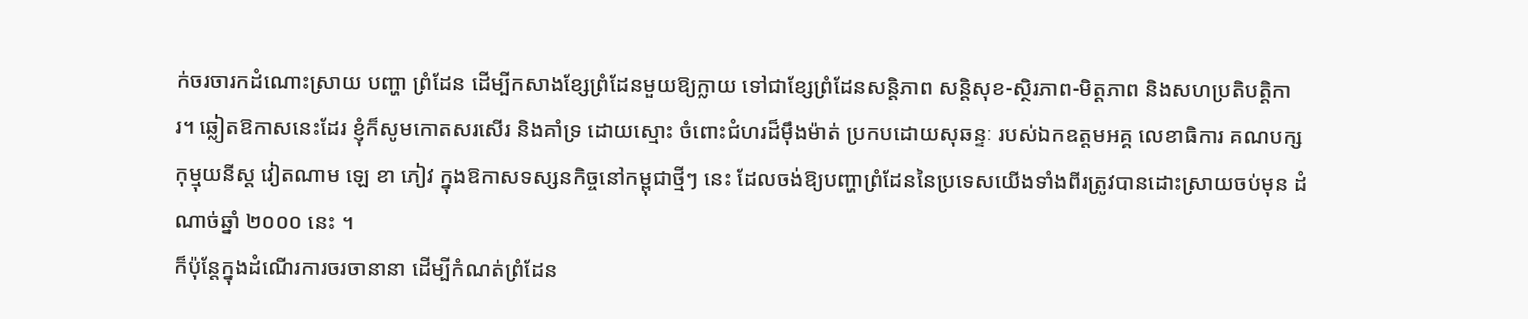ក់ចរចារកដំណោះស្រាយ បញ្ហា ព្រំដែន ដើម្បីកសាងខ្សែព្រំដែនមួយឱ្យក្លាយ ទៅជាខ្សែព្រំដែនសន្ដិភាព សន្ដិសុខ-ស្ថិរភាព-មិត្ដភាព និងសហប្រតិបត្ដិការ។ ឆ្លៀតឱកាសនេះដែរ ខ្ញុំក៏សូមកោតសរសើរ និងគាំទ្រ ដោយស្មោះ ចំពោះជំហរដ៏ម៉ឹងម៉ាត់ ប្រកបដោយសុឆន្ទៈ របស់ឯកឧត្ដមអគ្គ លេខាធិការ គណបក្សកុម្មុយនីស្ដ វៀតណាម ឡេ ខា ភៀវ ក្នុងឱកាសទស្សនកិច្ចនៅកម្ពុជាថ្មីៗ នេះ ដែលចង់ឱ្យបញ្ហាព្រំដែននៃប្រទេសយើងទាំងពីរត្រូវបានដោះស្រាយចប់មុន ដំណាច់ឆ្នាំ ២០០០ នេះ ។
ក៏ប៉ុន្ដែក្នុងដំណើរការចរចានានា ដើម្បីកំណត់ព្រំដែន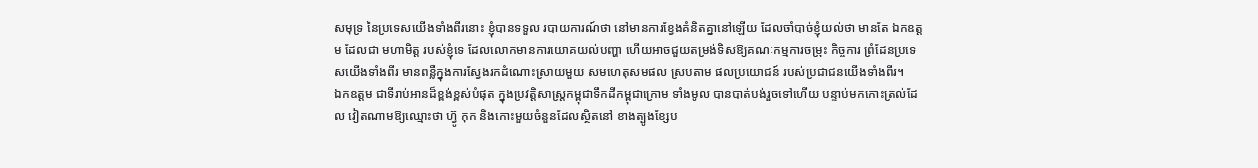សមុទ្រ នៃប្រទេសយើងទាំងពីរនោះ ខ្ញុំបានទទួល របាយការណ៍ថា នៅមានការខ្វែងគំនិតគ្នានៅឡើយ ដែលចាំបាច់ខ្ញុំយល់ថា មានតែ ឯកឧត្ដម ដែលជា មហាមិត្ដ របស់ខ្ញុំទេ ដែលលោកមានការយោគយល់បញ្ហា ហើយអាចជួយតម្រង់ទិសឱ្យគណៈកម្មការចម្រុះ កិច្ចការ ព្រំដែនប្រទេសយើងទាំងពីរ មានពន្លឺក្នុងការស្វែងរកដំណោះស្រាយមួយ សមហេតុសមផល ស្របតាម ផលប្រយោជន៍ របស់ប្រជាជនយើងទាំងពីរ។
ឯកឧត្ដម ជាទីរាប់អានដ៏ខ្ពង់ខ្ពស់បំផុត ក្នុងប្រវត្ដិសាស្ដ្រកម្ពុជាទឹកដីកម្ពុជាក្រោម ទាំងមូល បានបាត់បង់រួចទៅហើយ បន្ទាប់មកកោះត្រល់ដែល វៀតណាមឱ្យឈ្មោះថា ហ្វ៊ូ កុក និងកោះមួយចំនួនដែលស្ថិតនៅ ខាងត្បូងខ្សែប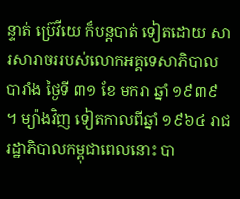ន្ទាត់ ប្រ៊េវីយេ ក៏បន្ដបាត់ ទៀតដោយ សារសារាចររបស់លោកអគ្គទេសាភិបាលបារាំង ថ្ងៃទី ៣១ ខែ មករា ឆ្នាំ ១៩៣៩ ។ ម្យ៉ាងវិញ ទៀតកាលពីឆ្នាំ ១៩៦៤ រាជរដ្ឋាភិបាលកម្ពុជាពេលនោះ បា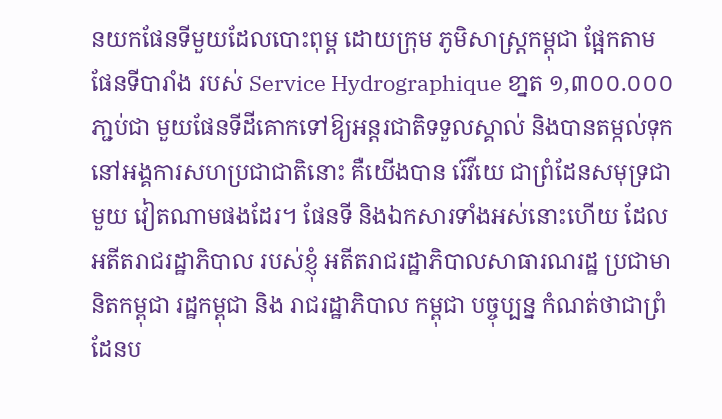នយកផែនទីមួយដែលបោះពុម្ព ដោយក្រុម ភូមិសាស្ដ្រកម្ពុជា ផ្អែកតាមផែនទីបារាំង របស់ Service Hydrographique ខា្នត ១,៣០០.០០០ ភា្ជប់ជា មួយផែនទីដីគោកទៅឱ្យអន្ដរជាតិទទួលស្គាល់ និងបានតម្កល់ទុក នៅអង្គការសហប្រជាជាតិនោះ គឺយើងបាន រ៊េវីយេ ជាព្រំដែនសមុទ្រជាមួយ វៀតណាមផងដែរ។ ផែនទី និងឯកសារទាំងអស់នោះហើយ ដែលអតីតរាជរដ្ឋាភិបាល របស់ខ្ញុំ អតីតរាជរដ្ឋាភិបាលសាធារណរដ្ឋ ប្រជាមានិតកម្ពុជា រដ្ឋកម្ពុជា និង រាជរដ្ឋាភិបាល កម្ពុជា បច្ចុប្បន្ន កំណត់ថាជាព្រំដែនប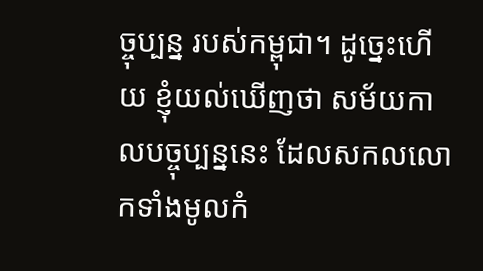ច្ចុប្បន្ន របស់កម្ពុជា។ ដូច្នេះហើយ ខ្ញុំយល់ឃើញថា សម័យកាលបច្ចុប្បន្ននេះ ដែលសកលលោកទាំងមូលកំ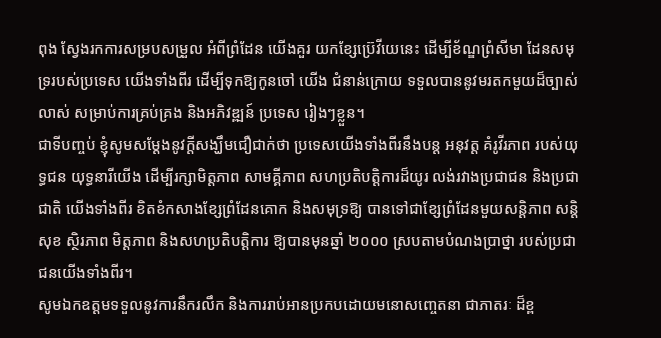ពុង ស្វែងរកការសម្របសម្រួល អំពីព្រំដែន យើងគួរ យកខ្សែប្រ៊េវីយេនេះ ដើម្បីខ័ណ្ឌព្រំសីមា ដែនសមុទ្ររបស់ប្រទេស យើងទាំងពីរ ដើម្បីទុកឱ្យកូនចៅ យើង ជំនាន់ក្រោយ ទទួលបាននូវមរតកមួយដ៏ច្បាស់លាស់ សម្រាប់ការគ្រប់គ្រង និងអភិវឌ្ឍន៍ ប្រទេស រៀងៗខ្លួន។
ជាទីបញ្ចប់ ខ្ញុំសូមសម្ដែងនូវក្ដីសង្ឃឹមជឿជាក់ថា ប្រទេសយើងទាំងពីរនឹងបន្ដ អនុវត្ដ គំរូវីរភាព របស់យុទ្ធជន យុទ្ធនារីយើង ដើម្បីរក្សាមិត្ដភាព សាមគ្គីភាព សហប្រតិបត្ដិការដ៏យូរ លង់រវាងប្រជាជន និងប្រជាជាតិ យើងទាំងពីរ ខិតខំកសាងខ្សែព្រំដែនគោក និងសមុទ្រឱ្យ បានទៅជាខ្សែព្រំដែនមួយសន្ដិភាព សន្ដិសុខ ស្ថិរភាព មិត្ដភាព និងសហប្រតិបត្ដិការ ឱ្យបានមុនឆ្នាំ ២០០០ ស្របតាមបំណងប្រាថ្នា របស់ប្រជាជនយើងទាំងពីរ។
សូមឯកឧត្ដមទទួលនូវការនឹករលឹក និងការរាប់អានប្រកបដោយមនោសញ្ចេតនា ជាភាតរៈ ដ៏ខ្ព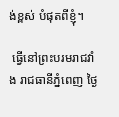ង់ខ្ពស់ បំផុតពីខ្ញុំ។

 ធ្វើនៅព្រះបរមរាជវាំង រាជធានីភ្នំពេញ ថ្ងៃ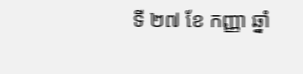ទី ២៧ ខែ កញ្ញា ឆ្នាំ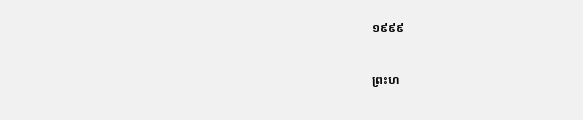១៩៩៩


ព្រះហ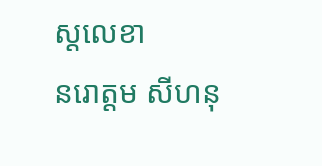ស្ដលេខា
នរោត្ដម សីហនុ